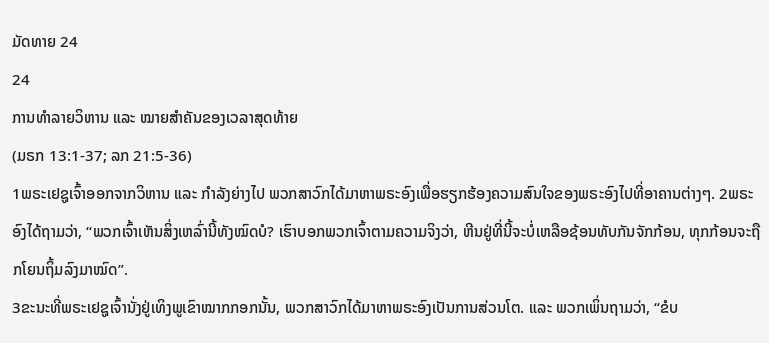ມັດທາຍ 24
24
ການທຳລາຍວິຫານ ແລະ ໝາຍສຳຄັນຂອງເວລາສຸດທ້າຍ
(ມຣກ 13:1-37; ລກ 21:5-36)
1ພຣະເຢຊູເຈົ້າອອກຈາກວິຫານ ແລະ ກຳລັງຍ່າງໄປ ພວກສາວົກໄດ້ມາຫາພຣະອົງເພື່ອຮຽກຮ້ອງຄວາມສົນໃຈຂອງພຣະອົງໄປທີ່ອາຄານຕ່າງໆ. 2ພຣະອົງໄດ້ຖາມວ່າ, “ພວກເຈົ້າເຫັນສິ່ງເຫລົ່ານີ້ທັງໝົດບໍ? ເຮົາບອກພວກເຈົ້າຕາມຄວາມຈິງວ່າ, ຫີນຢູ່ທີ່ນີ້ຈະບໍ່ເຫລືອຊ້ອນທັບກັນຈັກກ້ອນ, ທຸກກ້ອນຈະຖືກໂຍນຖິ້ມລົງມາໝົດ”.
3ຂະນະທີ່ພຣະເຢຊູເຈົ້ານັ່ງຢູ່ເທິງພູເຂົາໝາກກອກນັ້ນ, ພວກສາວົກໄດ້ມາຫາພຣະອົງເປັນການສ່ວນໂຕ. ແລະ ພວກເພິ່ນຖາມວ່າ, “ຂໍບ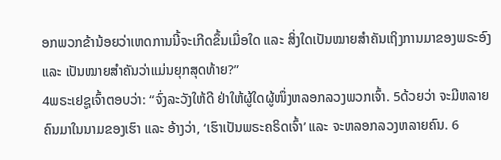ອກພວກຂ້ານ້ອຍວ່າເຫດການນີ້ຈະເກີດຂຶ້ນເມື່ອໃດ ແລະ ສິ່ງໃດເປັນໝາຍສຳຄັນເຖິງການມາຂອງພຣະອົງ ແລະ ເປັນໝາຍສຳຄັນວ່າແມ່ນຍຸກສຸດທ້າຍ?”
4ພຣະເຢຊູເຈົ້າຕອບວ່າ: “ຈົ່ງລະວັງໃຫ້ດີ ຢ່າໃຫ້ຜູ້ໃດຜູ້ໜຶ່ງຫລອກລວງພວກເຈົ້າ. 5ດ້ວຍວ່າ ຈະມີຫລາຍຄົນມາໃນນາມຂອງເຮົາ ແລະ ອ້າງວ່າ, ‘ເຮົາເປັນພຣະຄຣິດເຈົ້າ’ ແລະ ຈະຫລອກລວງຫລາຍຄົນ. 6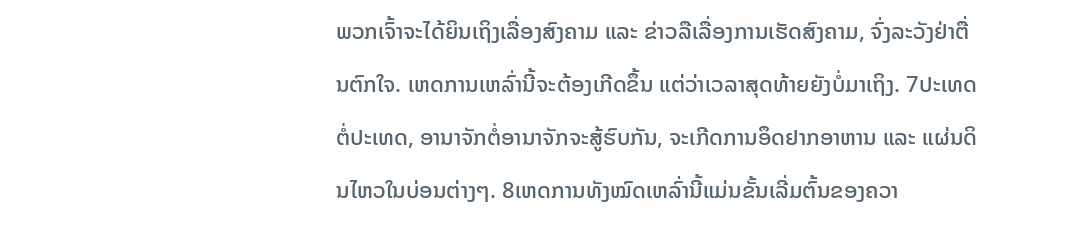ພວກເຈົ້າຈະໄດ້ຍິນເຖິງເລື່ອງສົງຄາມ ແລະ ຂ່າວລືເລື່ອງການເຮັດສົງຄາມ, ຈົ່ງລະວັງຢ່າຕື່ນຕົກໃຈ. ເຫດການເຫລົ່ານີ້ຈະຕ້ອງເກີດຂຶ້ນ ແຕ່ວ່າເວລາສຸດທ້າຍຍັງບໍ່ມາເຖິງ. 7ປະເທດຕໍ່ປະເທດ, ອານາຈັກຕໍ່ອານາຈັກຈະສູ້ຮົບກັນ, ຈະເກີດການອຶດຢາກອາຫານ ແລະ ແຜ່ນດິນໄຫວໃນບ່ອນຕ່າງໆ. 8ເຫດການທັງໝົດເຫລົ່ານີ້ແມ່ນຂັ້ນເລີ່ມຕົ້ນຂອງຄວາ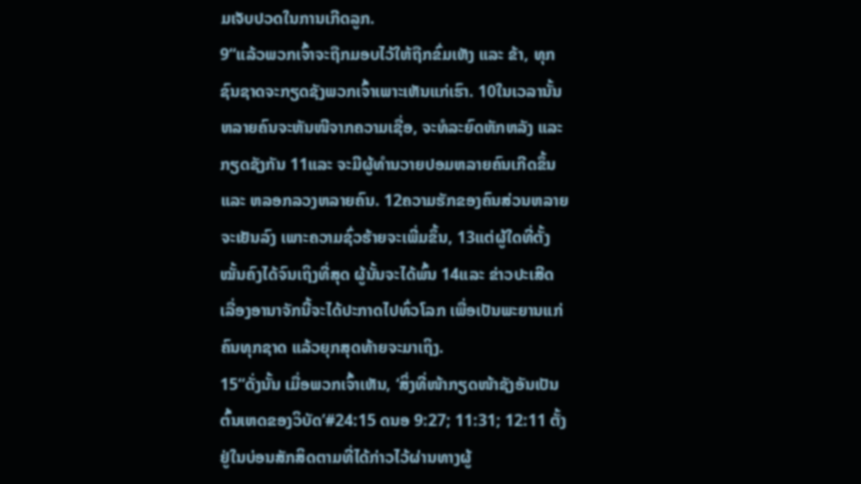ມເຈັບປວດໃນການເກີດລູກ.
9“ແລ້ວພວກເຈົ້າຈະຖືກມອບໄວ້ໃຫ້ຖືກຂົ່ມເຫັງ ແລະ ຂ້າ, ທຸກຊົນຊາດຈະກຽດຊັງພວກເຈົ້າເພາະເຫັນແກ່ເຮົາ. 10ໃນເວລານັ້ນ ຫລາຍຄົນຈະຫັນໜີຈາກຄວາມເຊື່ອ, ຈະທໍລະຍົດຫັກຫລັງ ແລະ ກຽດຊັງກັນ 11ແລະ ຈະມີຜູ້ທຳນວາຍປອມຫລາຍຄົນເກີດຂຶ້ນ ແລະ ຫລອກລວງຫລາຍຄົນ. 12ຄວາມຮັກຂອງຄົນສ່ວນຫລາຍຈະເຢັນລົງ ເພາະຄວາມຊົ່ວຮ້າຍຈະເພີ່ມຂຶ້ນ, 13ແຕ່ຜູ້ໃດທີ່ຕັ້ງໝັ້ນຄົງໄດ້ຈົນເຖິງທີ່ສຸດ ຜູ້ນັ້ນຈະໄດ້ພົ້ນ 14ແລະ ຂ່າວປະເສີດເລື່ອງອານາຈັກນີ້ຈະໄດ້ປະກາດໄປທົ່ວໂລກ ເພື່ອເປັນພະຍານແກ່ຄົນທຸກຊາດ ແລ້ວຍຸກສຸດທ້າຍຈະມາເຖິງ.
15“ດັ່ງນັ້ນ ເມື່ອພວກເຈົ້າເຫັນ, ‘ສິ່ງທີ່ໜ້າກຽດໜ້າຊັງອັນເປັນຕົ້ນເຫດຂອງວິບັດ’#24:15 ດນອ 9:27; 11:31; 12:11 ຕັ້ງຢູ່ໃນບ່ອນສັກສິດຕາມທີ່ໄດ້ກ່າວໄວ້ຜ່ານທາງຜູ້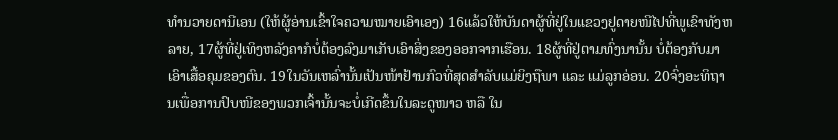ທຳນວາຍດານີເອນ (ໃຫ້ຜູ້ອ່ານເຂົ້າໃຈຄວາມໝາຍເອົາເອງ) 16ແລ້ວໃຫ້ບັນດາຜູ້ທີ່ຢູ່ໃນແຂວງຢູດາຍໜີໄປທີ່ພູເຂົາທັງຫລາຍ, 17ຜູ້ທີ່ຢູ່ເທິງຫລັງຄາກໍບໍ່ຕ້ອງລົງມາເກັບເອົາສິ່ງຂອງອອກຈາກເຮືອນ. 18ຜູ້ທີ່ຢູ່ຕາມທົ່ງນານັ້ນ ບໍ່ຕ້ອງກັບມາເອົາເສື້ອຄຸມຂອງຕົນ. 19ໃນວັນເຫລົ່ານັ້ນເປັນໜ້າຢ້ານກົວທີ່ສຸດສຳລັບແມ່ຍິງຖືພາ ແລະ ແມ່ລູກອ່ອນ. 20ຈົ່ງອະທິຖານເພື່ອການປົບໜີຂອງພວກເຈົ້ານັ້ນຈະບໍ່ເກີດຂຶ້ນໃນລະດູໜາວ ຫລື ໃນ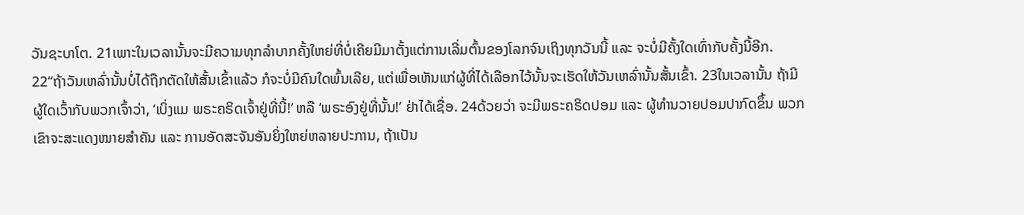ວັນຊະບາໂຕ. 21ເພາະໃນເວລານັ້ນຈະມີຄວາມທຸກລຳບາກຄັ້ງໃຫຍ່ທີ່ບໍ່ເຄີຍມີມາຕັ້ງແຕ່ການເລີ່ມຕົ້ນຂອງໂລກຈົນເຖິງທຸກວັນນີ້ ແລະ ຈະບໍ່ມີຄັ້ງໃດເທົ່າກັບຄັ້ງນີ້ອີກ.
22“ຖ້າວັນເຫລົ່ານັ້ນບໍ່ໄດ້ຖືກຕັດໃຫ້ສັ້ນເຂົ້າແລ້ວ ກໍຈະບໍ່ມີຄົນໃດພົ້ນເລີຍ, ແຕ່ເພື່ອເຫັນແກ່ຜູ້ທີ່ໄດ້ເລືອກໄວ້ນັ້ນຈະເຮັດໃຫ້ວັນເຫລົ່ານັ້ນສັ້ນເຂົ້າ. 23ໃນເວລານັ້ນ ຖ້າມີຜູ້ໃດເວົ້າກັບພວກເຈົ້າວ່າ, ‘ເບິ່ງແມ ພຣະຄຣິດເຈົ້າຢູ່ທີ່ນີ້!’ ຫລື ‘ພຣະອົງຢູ່ທີ່ນັ້ນ!’ ຢ່າໄດ້ເຊື່ອ. 24ດ້ວຍວ່າ ຈະມີພຣະຄຣິດປອມ ແລະ ຜູ້ທຳນວາຍປອມປາກົດຂຶ້ນ ພວກເຂົາຈະສະແດງໝາຍສຳຄັນ ແລະ ການອັດສະຈັນອັນຍິ່ງໃຫຍ່ຫລາຍປະການ, ຖ້າເປັນ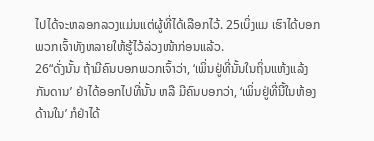ໄປໄດ້ຈະຫລອກລວງແມ່ນແຕ່ຜູ້ທີ່ໄດ້ເລືອກໄວ້. 25ເບິ່ງແມ ເຮົາໄດ້ບອກພວກເຈົ້າທັງຫລາຍໃຫ້ຮູ້ໄວ້ລ່ວງໜ້າກ່ອນແລ້ວ.
26“ດັ່ງນັ້ນ ຖ້າມີຄົນບອກພວກເຈົ້າວ່າ, ‘ເພິ່ນຢູ່ທີ່ນັ້ນໃນຖິ່ນແຫ້ງແລ້ງກັນດານ’ ຢ່າໄດ້ອອກໄປທີ່ນັ້ນ ຫລື ມີຄົນບອກວ່າ, ‘ເພິ່ນຢູ່ທີ່ນີ້ໃນຫ້ອງດ້ານໃນ’ ກໍຢ່າໄດ້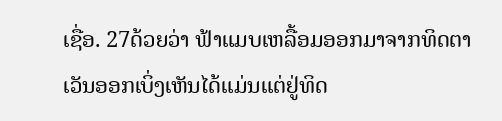ເຊື່ອ. 27ດ້ວຍວ່າ ຟ້າແມບເຫລື້ອມອອກມາຈາກທິດຕາເວັນອອກເບິ່ງເຫັນໄດ້ແມ່ນແຕ່ຢູ່ທິດ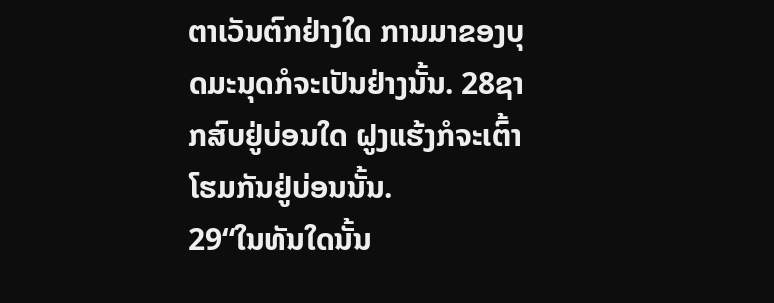ຕາເວັນຕົກຢ່າງໃດ ການມາຂອງບຸດມະນຸດກໍຈະເປັນຢ່າງນັ້ນ. 28ຊາກສົບຢູ່ບ່ອນໃດ ຝູງແຮ້ງກໍຈະເຕົ້າໂຮມກັນຢູ່ບ່ອນນັ້ນ.
29“ໃນທັນໃດນັ້ນ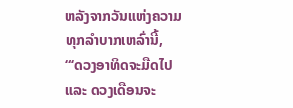ຫລັງຈາກວັນແຫ່ງຄວາມທຸກລຳບາກເຫລົ່ານີ້,
“‘ດວງອາທິດຈະມືດໄປ
ແລະ ດວງເດືອນຈະ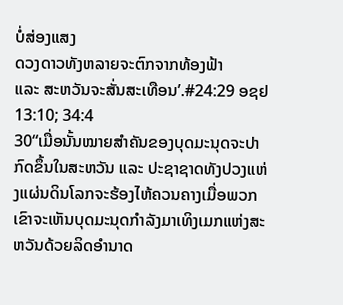ບໍ່ສ່ອງແສງ
ດວງດາວທັງຫລາຍຈະຕົກຈາກທ້ອງຟ້າ
ແລະ ສະຫວັນຈະສັ່ນສະເທືອນ’.#24:29 ອຊຢ 13:10; 34:4
30“ເມື່ອນັ້ນໝາຍສຳຄັນຂອງບຸດມະນຸດຈະປາກົດຂຶ້ນໃນສະຫວັນ ແລະ ປະຊາຊາດທັງປວງແຫ່ງແຜ່ນດິນໂລກຈະຮ້ອງໄຫ້ຄວນຄາງເມື່ອພວກເຂົາຈະເຫັນບຸດມະນຸດກຳລັງມາເທິງເມກແຫ່ງສະຫວັນດ້ວຍລິດອຳນາດ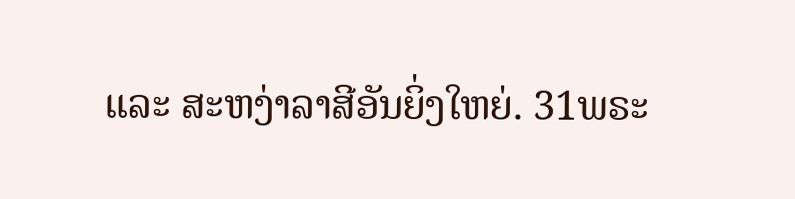ແລະ ສະຫງ່າລາສີອັນຍິ່ງໃຫຍ່. 31ພຣະ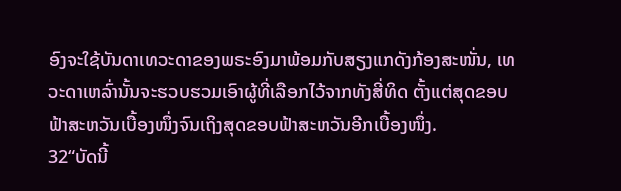ອົງຈະໃຊ້ບັນດາເທວະດາຂອງພຣະອົງມາພ້ອມກັບສຽງແກດັງກ້ອງສະໜັ່ນ, ເທວະດາເຫລົ່ານັ້ນຈະຮວບຮວມເອົາຜູ້ທີ່ເລືອກໄວ້ຈາກທັງສີ່ທິດ ຕັ້ງແຕ່ສຸດຂອບຟ້າສະຫວັນເບື້ອງໜຶ່ງຈົນເຖິງສຸດຂອບຟ້າສະຫວັນອີກເບື້ອງໜຶ່ງ.
32“ບັດນີ້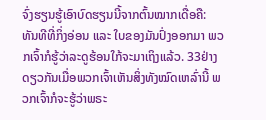ຈົ່ງຮຽນຮູ້ເອົາບົດຮຽນນີ້ຈາກຕົ້ນໝາກເດື່ອຄື: ທັນທີທີ່ກິ່ງອ່ອນ ແລະ ໃບຂອງມັນປົ່ງອອກມາ ພວກເຈົ້າກໍຮູ້ວ່າລະດູຮ້ອນໃກ້ຈະມາເຖິງແລ້ວ. 33ຢ່າງດຽວກັນເມື່ອພວກເຈົ້າເຫັນສິ່ງທັງໝົດເຫລົ່ານີ້ ພວກເຈົ້າກໍຈະຮູ້ວ່າພຣະ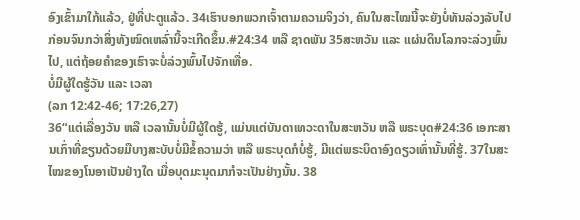ອົງເຂົ້າມາໃກ້ແລ້ວ, ຢູ່ທີ່ປະຕູແລ້ວ. 34ເຮົາບອກພວກເຈົ້າຕາມຄວາມຈິງວ່າ, ຄົນໃນສະໄໝນີ້ຈະຍັງບໍ່ທັນລ່ວງລັບໄປກ່ອນຈົນກວ່າສິ່ງທັງໝົດເຫລົ່ານີ້ຈະເກີດຂຶ້ນ.#24:34 ຫລື ຊາດພັນ 35ສະຫວັນ ແລະ ແຜ່ນດິນໂລກຈະລ່ວງພົ້ນໄປ, ແຕ່ຖ້ອຍຄຳຂອງເຮົາຈະບໍ່ລ່ວງພົ້ນໄປຈັກເທື່ອ.
ບໍ່ມີຜູ້ໃດຮູ້ວັນ ແລະ ເວລາ
(ລກ 12:42-46; 17:26,27)
36“ແຕ່ເລື່ອງວັນ ຫລື ເວລານັ້ນບໍ່ມີຜູ້ໃດຮູ້, ແມ່ນແຕ່ບັນດາເທວະດາໃນສະຫວັນ ຫລື ພຣະບຸດ#24:36 ເອກະສານເກົ່າທີ່ຂຽນດ້ວຍມືບາງສະບັບບໍ່ມີຂໍ້ຄວາມວ່າ ຫລື ພຣະບຸດກໍບໍ່ຮູ້, ມີແຕ່ພຣະບິດາອົງດຽວເທົ່ານັ້ນທີ່ຮູ້. 37ໃນສະໄໝຂອງໂນອາເປັນຢ່າງໃດ ເມື່ອບຸດມະນຸດມາກໍຈະເປັນຢ່າງນັ້ນ. 38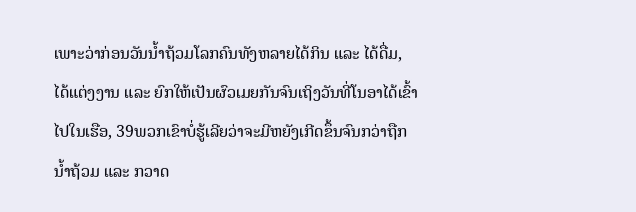ເພາະວ່າກ່ອນວັນນ້ຳຖ້ວມໂລກຄົນທັງຫລາຍໄດ້ກິນ ແລະ ໄດ້ດື່ມ, ໄດ້ແຕ່ງງານ ແລະ ຍົກໃຫ້ເປັນຜົວເມຍກັນຈົນເຖິງວັນທີ່ໂນອາໄດ້ເຂົ້າໄປໃນເຮືອ, 39ພວກເຂົາບໍ່ຮູ້ເລີຍວ່າຈະມີຫຍັງເກີດຂຶ້ນຈົນກວ່າຖືກນ້ຳຖ້ວມ ແລະ ກວາດ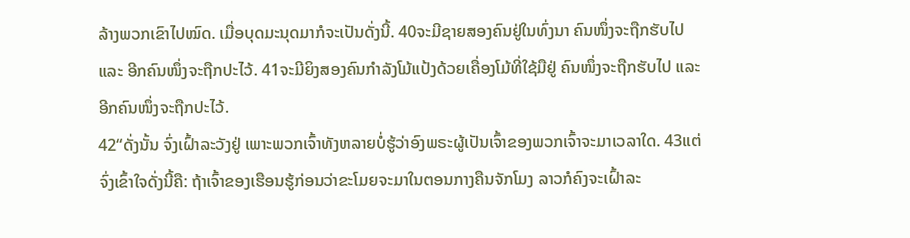ລ້າງພວກເຂົາໄປໝົດ. ເມື່ອບຸດມະນຸດມາກໍຈະເປັນດັ່ງນີ້. 40ຈະມີຊາຍສອງຄົນຢູ່ໃນທົ່ງນາ ຄົນໜຶ່ງຈະຖືກຮັບໄປ ແລະ ອີກຄົນໜຶ່ງຈະຖືກປະໄວ້. 41ຈະມີຍິງສອງຄົນກຳລັງໂມ້ແປ້ງດ້ວຍເຄື່ອງໂມ້ທີ່ໃຊ້ມືຢູ່ ຄົນໜຶ່ງຈະຖືກຮັບໄປ ແລະ ອີກຄົນໜຶ່ງຈະຖືກປະໄວ້.
42“ດັ່ງນັ້ນ ຈົ່ງເຝົ້າລະວັງຢູ່ ເພາະພວກເຈົ້າທັງຫລາຍບໍ່ຮູ້ວ່າອົງພຣະຜູ້ເປັນເຈົ້າຂອງພວກເຈົ້າຈະມາເວລາໃດ. 43ແຕ່ຈົ່ງເຂົ້າໃຈດັ່ງນີ້ຄື: ຖ້າເຈົ້າຂອງເຮືອນຮູ້ກ່ອນວ່າຂະໂມຍຈະມາໃນຕອນກາງຄືນຈັກໂມງ ລາວກໍຄົງຈະເຝົ້າລະ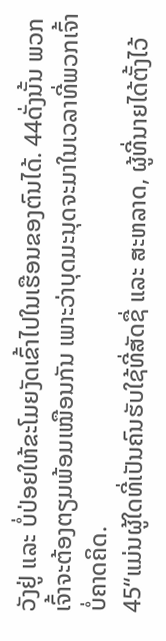ວັງຢູ່ ແລະ ບໍ່ປ່ອຍໃຫ້ຂະໂມຍງັດເຂົ້າໄປໃນເຮືອນຂອງຕົນໄດ້. 44ດັ່ງນັ້ນ ພວກເຈົ້າຈະຕ້ອງຕຽມພ້ອມເໝືອນກັນ ເພາະວ່າບຸດມະນຸດຈະມາໃນເວລາທີ່ພວກເຈົ້າບໍ່ຄາດຄິດ.
45“ແມ່ນຜູ້ໃດທີ່ເປັນຄົນຮັບໃຊ້ທີ່ສັດຊື່ ແລະ ສະຫລາດ, ຜູ້ທີ່ນາຍໄດ້ຕັ້ງໄວ້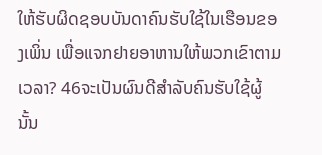ໃຫ້ຮັບຜິດຊອບບັນດາຄົນຮັບໃຊ້ໃນເຮືອນຂອງເພິ່ນ ເພື່ອແຈກຢາຍອາຫານໃຫ້ພວກເຂົາຕາມເວລາ? 46ຈະເປັນຜົນດີສຳລັບຄົນຮັບໃຊ້ຜູ້ນັ້ນ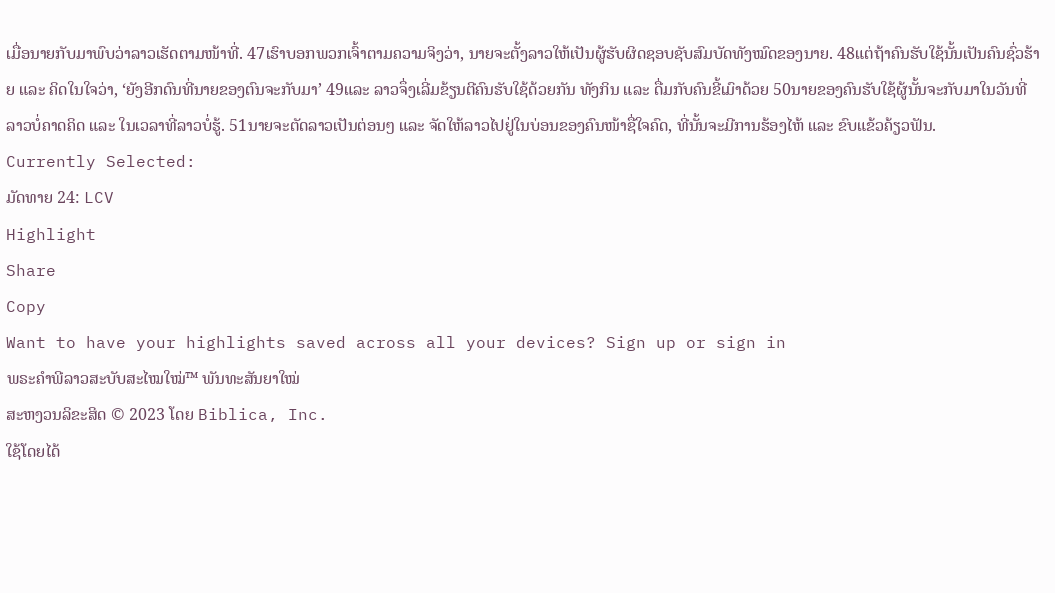ເມື່ອນາຍກັບມາພົບວ່າລາວເຮັດຕາມໜ້າທີ່. 47ເຮົາບອກພວກເຈົ້າຕາມຄວາມຈິງວ່າ, ນາຍຈະຕັ້ງລາວໃຫ້ເປັນຜູ້ຮັບຜິດຊອບຊັບສົມບັດທັງໝົດຂອງນາຍ. 48ແຕ່ຖ້າຄົນຮັບໃຊ້ນັ້ນເປັນຄົນຊົ່ວຮ້າຍ ແລະ ຄິດໃນໃຈວ່າ, ‘ຍັງອີກດົນທີ່ນາຍຂອງຕົນຈະກັບມາ’ 49ແລະ ລາວຈຶ່ງເລີ່ມຂ້ຽນຕີຄົນຮັບໃຊ້ດ້ວຍກັນ ທັງກິນ ແລະ ດື່ມກັບຄົນຂີ້ເມົາດ້ວຍ 50ນາຍຂອງຄົນຮັບໃຊ້ຜູ້ນັ້ນຈະກັບມາໃນວັນທີ່ລາວບໍ່ຄາດຄິດ ແລະ ໃນເວລາທີ່ລາວບໍ່ຮູ້. 51ນາຍຈະຕັດລາວເປັນຕ່ອນໆ ແລະ ຈັດໃຫ້ລາວໄປຢູ່ໃນບ່ອນຂອງຄົນໜ້າຊື່ໃຈຄົດ, ທີ່ນັ້ນຈະມີການຮ້ອງໄຫ້ ແລະ ຂົບແຂ້ວຄ້ຽວຟັນ.
Currently Selected:
ມັດທາຍ 24: LCV
Highlight
Share
Copy
Want to have your highlights saved across all your devices? Sign up or sign in
ພຣະຄຳພີລາວສະບັບສະໄໝໃໝ່™ ພັນທະສັນຍາໃໝ່
ສະຫງວນລິຂະສິດ © 2023 ໂດຍ Biblica, Inc.
ໃຊ້ໂດຍໄດ້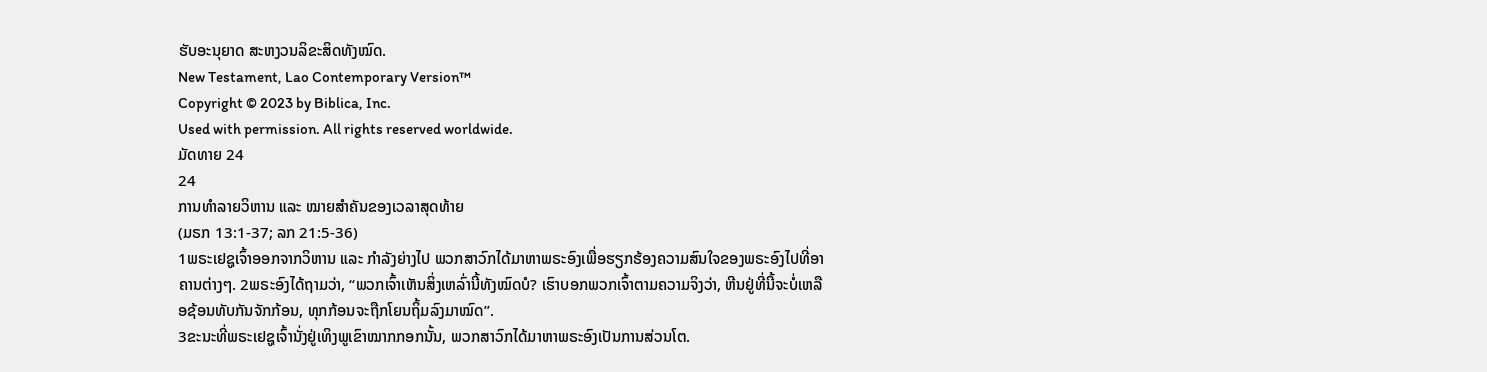ຮັບອະນຸຍາດ ສະຫງວນລິຂະສິດທັງໝົດ.
New Testament, Lao Contemporary Version™
Copyright © 2023 by Biblica, Inc.
Used with permission. All rights reserved worldwide.
ມັດທາຍ 24
24
ການທຳລາຍວິຫານ ແລະ ໝາຍສຳຄັນຂອງເວລາສຸດທ້າຍ
(ມຣກ 13:1-37; ລກ 21:5-36)
1ພຣະເຢຊູເຈົ້າອອກຈາກວິຫານ ແລະ ກຳລັງຍ່າງໄປ ພວກສາວົກໄດ້ມາຫາພຣະອົງເພື່ອຮຽກຮ້ອງຄວາມສົນໃຈຂອງພຣະອົງໄປທີ່ອາຄານຕ່າງໆ. 2ພຣະອົງໄດ້ຖາມວ່າ, “ພວກເຈົ້າເຫັນສິ່ງເຫລົ່ານີ້ທັງໝົດບໍ? ເຮົາບອກພວກເຈົ້າຕາມຄວາມຈິງວ່າ, ຫີນຢູ່ທີ່ນີ້ຈະບໍ່ເຫລືອຊ້ອນທັບກັນຈັກກ້ອນ, ທຸກກ້ອນຈະຖືກໂຍນຖິ້ມລົງມາໝົດ”.
3ຂະນະທີ່ພຣະເຢຊູເຈົ້ານັ່ງຢູ່ເທິງພູເຂົາໝາກກອກນັ້ນ, ພວກສາວົກໄດ້ມາຫາພຣະອົງເປັນການສ່ວນໂຕ.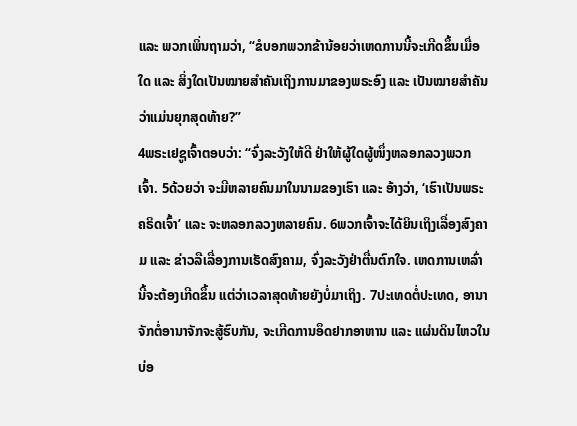ແລະ ພວກເພິ່ນຖາມວ່າ, “ຂໍບອກພວກຂ້ານ້ອຍວ່າເຫດການນີ້ຈະເກີດຂຶ້ນເມື່ອໃດ ແລະ ສິ່ງໃດເປັນໝາຍສຳຄັນເຖິງການມາຂອງພຣະອົງ ແລະ ເປັນໝາຍສຳຄັນວ່າແມ່ນຍຸກສຸດທ້າຍ?”
4ພຣະເຢຊູເຈົ້າຕອບວ່າ: “ຈົ່ງລະວັງໃຫ້ດີ ຢ່າໃຫ້ຜູ້ໃດຜູ້ໜຶ່ງຫລອກລວງພວກເຈົ້າ. 5ດ້ວຍວ່າ ຈະມີຫລາຍຄົນມາໃນນາມຂອງເຮົາ ແລະ ອ້າງວ່າ, ‘ເຮົາເປັນພຣະຄຣິດເຈົ້າ’ ແລະ ຈະຫລອກລວງຫລາຍຄົນ. 6ພວກເຈົ້າຈະໄດ້ຍິນເຖິງເລື່ອງສົງຄາມ ແລະ ຂ່າວລືເລື່ອງການເຮັດສົງຄາມ, ຈົ່ງລະວັງຢ່າຕື່ນຕົກໃຈ. ເຫດການເຫລົ່ານີ້ຈະຕ້ອງເກີດຂຶ້ນ ແຕ່ວ່າເວລາສຸດທ້າຍຍັງບໍ່ມາເຖິງ. 7ປະເທດຕໍ່ປະເທດ, ອານາຈັກຕໍ່ອານາຈັກຈະສູ້ຮົບກັນ, ຈະເກີດການອຶດຢາກອາຫານ ແລະ ແຜ່ນດິນໄຫວໃນບ່ອ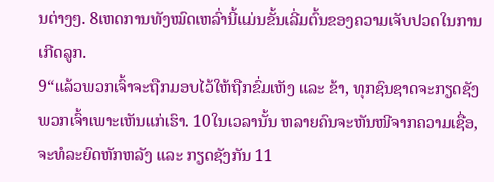ນຕ່າງໆ. 8ເຫດການທັງໝົດເຫລົ່ານີ້ແມ່ນຂັ້ນເລີ່ມຕົ້ນຂອງຄວາມເຈັບປວດໃນການເກີດລູກ.
9“ແລ້ວພວກເຈົ້າຈະຖືກມອບໄວ້ໃຫ້ຖືກຂົ່ມເຫັງ ແລະ ຂ້າ, ທຸກຊົນຊາດຈະກຽດຊັງພວກເຈົ້າເພາະເຫັນແກ່ເຮົາ. 10ໃນເວລານັ້ນ ຫລາຍຄົນຈະຫັນໜີຈາກຄວາມເຊື່ອ, ຈະທໍລະຍົດຫັກຫລັງ ແລະ ກຽດຊັງກັນ 11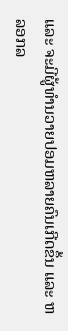ແລະ ຈະມີຜູ້ທຳນວາຍປອມຫລາຍຄົນເກີດຂຶ້ນ ແລະ ຫລອກລ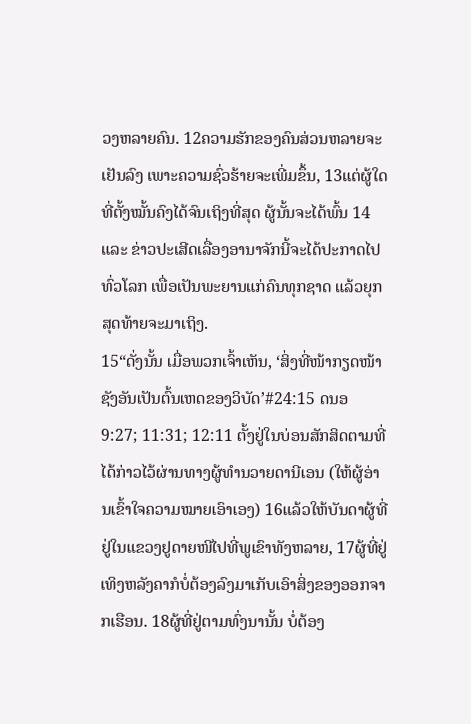ວງຫລາຍຄົນ. 12ຄວາມຮັກຂອງຄົນສ່ວນຫລາຍຈະເຢັນລົງ ເພາະຄວາມຊົ່ວຮ້າຍຈະເພີ່ມຂຶ້ນ, 13ແຕ່ຜູ້ໃດທີ່ຕັ້ງໝັ້ນຄົງໄດ້ຈົນເຖິງທີ່ສຸດ ຜູ້ນັ້ນຈະໄດ້ພົ້ນ 14ແລະ ຂ່າວປະເສີດເລື່ອງອານາຈັກນີ້ຈະໄດ້ປະກາດໄປທົ່ວໂລກ ເພື່ອເປັນພະຍານແກ່ຄົນທຸກຊາດ ແລ້ວຍຸກສຸດທ້າຍຈະມາເຖິງ.
15“ດັ່ງນັ້ນ ເມື່ອພວກເຈົ້າເຫັນ, ‘ສິ່ງທີ່ໜ້າກຽດໜ້າຊັງອັນເປັນຕົ້ນເຫດຂອງວິບັດ’#24:15 ດນອ 9:27; 11:31; 12:11 ຕັ້ງຢູ່ໃນບ່ອນສັກສິດຕາມທີ່ໄດ້ກ່າວໄວ້ຜ່ານທາງຜູ້ທຳນວາຍດານີເອນ (ໃຫ້ຜູ້ອ່ານເຂົ້າໃຈຄວາມໝາຍເອົາເອງ) 16ແລ້ວໃຫ້ບັນດາຜູ້ທີ່ຢູ່ໃນແຂວງຢູດາຍໜີໄປທີ່ພູເຂົາທັງຫລາຍ, 17ຜູ້ທີ່ຢູ່ເທິງຫລັງຄາກໍບໍ່ຕ້ອງລົງມາເກັບເອົາສິ່ງຂອງອອກຈາກເຮືອນ. 18ຜູ້ທີ່ຢູ່ຕາມທົ່ງນານັ້ນ ບໍ່ຕ້ອງ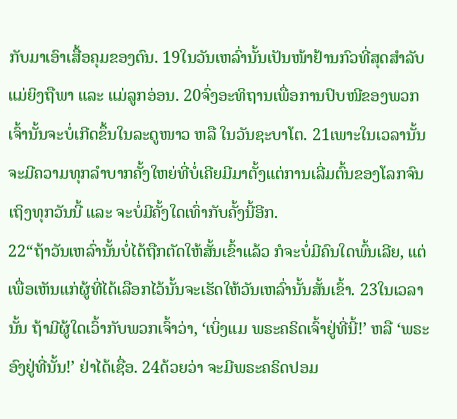ກັບມາເອົາເສື້ອຄຸມຂອງຕົນ. 19ໃນວັນເຫລົ່ານັ້ນເປັນໜ້າຢ້ານກົວທີ່ສຸດສຳລັບແມ່ຍິງຖືພາ ແລະ ແມ່ລູກອ່ອນ. 20ຈົ່ງອະທິຖານເພື່ອການປົບໜີຂອງພວກເຈົ້ານັ້ນຈະບໍ່ເກີດຂຶ້ນໃນລະດູໜາວ ຫລື ໃນວັນຊະບາໂຕ. 21ເພາະໃນເວລານັ້ນຈະມີຄວາມທຸກລຳບາກຄັ້ງໃຫຍ່ທີ່ບໍ່ເຄີຍມີມາຕັ້ງແຕ່ການເລີ່ມຕົ້ນຂອງໂລກຈົນເຖິງທຸກວັນນີ້ ແລະ ຈະບໍ່ມີຄັ້ງໃດເທົ່າກັບຄັ້ງນີ້ອີກ.
22“ຖ້າວັນເຫລົ່ານັ້ນບໍ່ໄດ້ຖືກຕັດໃຫ້ສັ້ນເຂົ້າແລ້ວ ກໍຈະບໍ່ມີຄົນໃດພົ້ນເລີຍ, ແຕ່ເພື່ອເຫັນແກ່ຜູ້ທີ່ໄດ້ເລືອກໄວ້ນັ້ນຈະເຮັດໃຫ້ວັນເຫລົ່ານັ້ນສັ້ນເຂົ້າ. 23ໃນເວລານັ້ນ ຖ້າມີຜູ້ໃດເວົ້າກັບພວກເຈົ້າວ່າ, ‘ເບິ່ງແມ ພຣະຄຣິດເຈົ້າຢູ່ທີ່ນີ້!’ ຫລື ‘ພຣະອົງຢູ່ທີ່ນັ້ນ!’ ຢ່າໄດ້ເຊື່ອ. 24ດ້ວຍວ່າ ຈະມີພຣະຄຣິດປອມ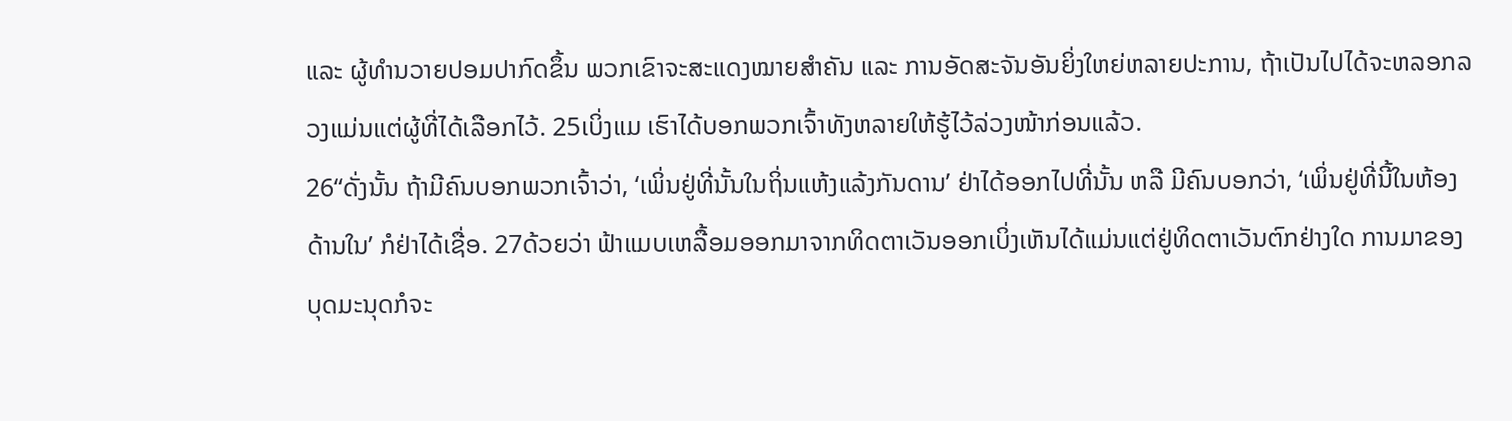ແລະ ຜູ້ທຳນວາຍປອມປາກົດຂຶ້ນ ພວກເຂົາຈະສະແດງໝາຍສຳຄັນ ແລະ ການອັດສະຈັນອັນຍິ່ງໃຫຍ່ຫລາຍປະການ, ຖ້າເປັນໄປໄດ້ຈະຫລອກລວງແມ່ນແຕ່ຜູ້ທີ່ໄດ້ເລືອກໄວ້. 25ເບິ່ງແມ ເຮົາໄດ້ບອກພວກເຈົ້າທັງຫລາຍໃຫ້ຮູ້ໄວ້ລ່ວງໜ້າກ່ອນແລ້ວ.
26“ດັ່ງນັ້ນ ຖ້າມີຄົນບອກພວກເຈົ້າວ່າ, ‘ເພິ່ນຢູ່ທີ່ນັ້ນໃນຖິ່ນແຫ້ງແລ້ງກັນດານ’ ຢ່າໄດ້ອອກໄປທີ່ນັ້ນ ຫລື ມີຄົນບອກວ່າ, ‘ເພິ່ນຢູ່ທີ່ນີ້ໃນຫ້ອງດ້ານໃນ’ ກໍຢ່າໄດ້ເຊື່ອ. 27ດ້ວຍວ່າ ຟ້າແມບເຫລື້ອມອອກມາຈາກທິດຕາເວັນອອກເບິ່ງເຫັນໄດ້ແມ່ນແຕ່ຢູ່ທິດຕາເວັນຕົກຢ່າງໃດ ການມາຂອງບຸດມະນຸດກໍຈະ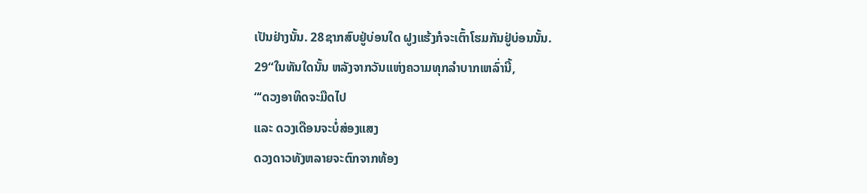ເປັນຢ່າງນັ້ນ. 28ຊາກສົບຢູ່ບ່ອນໃດ ຝູງແຮ້ງກໍຈະເຕົ້າໂຮມກັນຢູ່ບ່ອນນັ້ນ.
29“ໃນທັນໃດນັ້ນ ຫລັງຈາກວັນແຫ່ງຄວາມທຸກລຳບາກເຫລົ່ານີ້,
“‘ດວງອາທິດຈະມືດໄປ
ແລະ ດວງເດືອນຈະບໍ່ສ່ອງແສງ
ດວງດາວທັງຫລາຍຈະຕົກຈາກທ້ອງ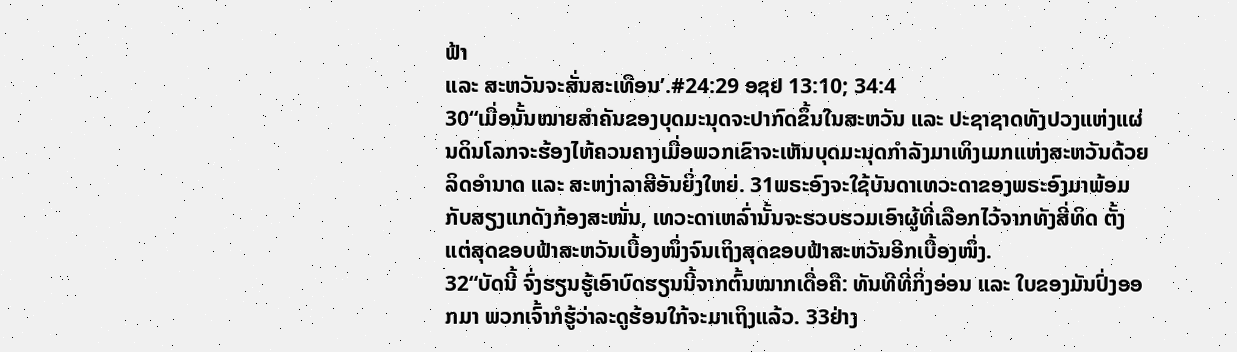ຟ້າ
ແລະ ສະຫວັນຈະສັ່ນສະເທືອນ’.#24:29 ອຊຢ 13:10; 34:4
30“ເມື່ອນັ້ນໝາຍສຳຄັນຂອງບຸດມະນຸດຈະປາກົດຂຶ້ນໃນສະຫວັນ ແລະ ປະຊາຊາດທັງປວງແຫ່ງແຜ່ນດິນໂລກຈະຮ້ອງໄຫ້ຄວນຄາງເມື່ອພວກເຂົາຈະເຫັນບຸດມະນຸດກຳລັງມາເທິງເມກແຫ່ງສະຫວັນດ້ວຍລິດອຳນາດ ແລະ ສະຫງ່າລາສີອັນຍິ່ງໃຫຍ່. 31ພຣະອົງຈະໃຊ້ບັນດາເທວະດາຂອງພຣະອົງມາພ້ອມກັບສຽງແກດັງກ້ອງສະໜັ່ນ, ເທວະດາເຫລົ່ານັ້ນຈະຮວບຮວມເອົາຜູ້ທີ່ເລືອກໄວ້ຈາກທັງສີ່ທິດ ຕັ້ງແຕ່ສຸດຂອບຟ້າສະຫວັນເບື້ອງໜຶ່ງຈົນເຖິງສຸດຂອບຟ້າສະຫວັນອີກເບື້ອງໜຶ່ງ.
32“ບັດນີ້ ຈົ່ງຮຽນຮູ້ເອົາບົດຮຽນນີ້ຈາກຕົ້ນໝາກເດື່ອຄື: ທັນທີທີ່ກິ່ງອ່ອນ ແລະ ໃບຂອງມັນປົ່ງອອກມາ ພວກເຈົ້າກໍຮູ້ວ່າລະດູຮ້ອນໃກ້ຈະມາເຖິງແລ້ວ. 33ຢ່າງ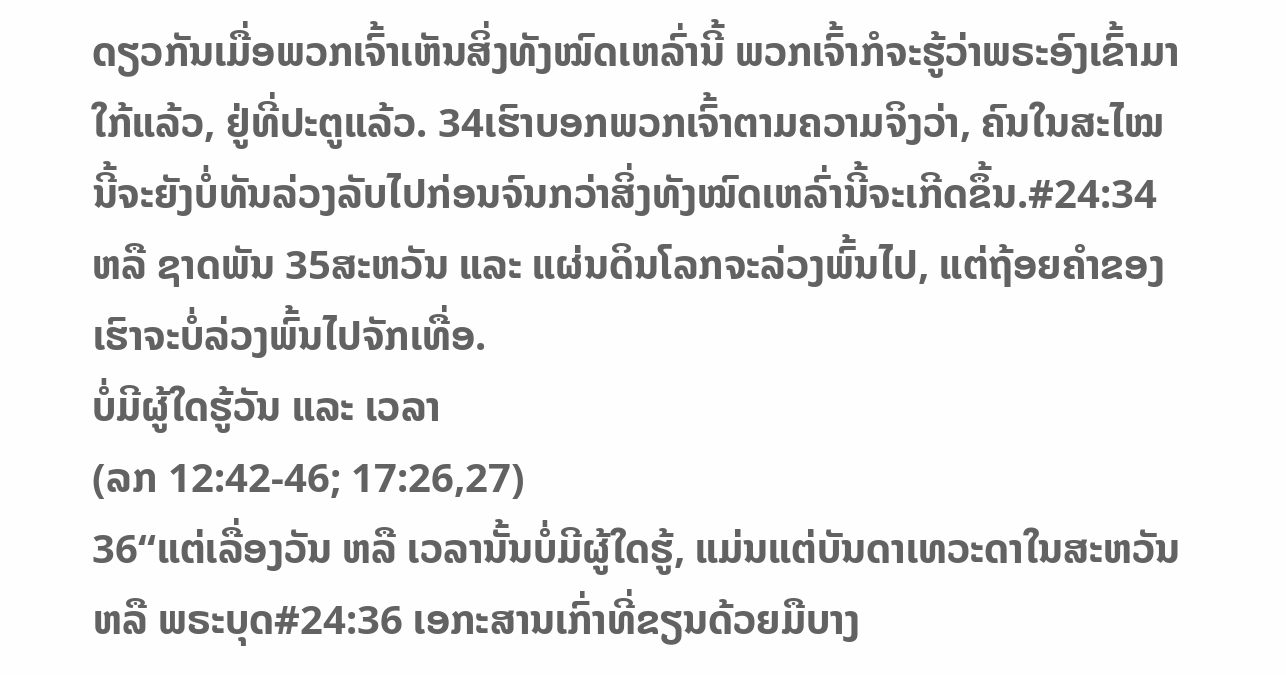ດຽວກັນເມື່ອພວກເຈົ້າເຫັນສິ່ງທັງໝົດເຫລົ່ານີ້ ພວກເຈົ້າກໍຈະຮູ້ວ່າພຣະອົງເຂົ້າມາໃກ້ແລ້ວ, ຢູ່ທີ່ປະຕູແລ້ວ. 34ເຮົາບອກພວກເຈົ້າຕາມຄວາມຈິງວ່າ, ຄົນໃນສະໄໝນີ້ຈະຍັງບໍ່ທັນລ່ວງລັບໄປກ່ອນຈົນກວ່າສິ່ງທັງໝົດເຫລົ່ານີ້ຈະເກີດຂຶ້ນ.#24:34 ຫລື ຊາດພັນ 35ສະຫວັນ ແລະ ແຜ່ນດິນໂລກຈະລ່ວງພົ້ນໄປ, ແຕ່ຖ້ອຍຄຳຂອງເຮົາຈະບໍ່ລ່ວງພົ້ນໄປຈັກເທື່ອ.
ບໍ່ມີຜູ້ໃດຮູ້ວັນ ແລະ ເວລາ
(ລກ 12:42-46; 17:26,27)
36“ແຕ່ເລື່ອງວັນ ຫລື ເວລານັ້ນບໍ່ມີຜູ້ໃດຮູ້, ແມ່ນແຕ່ບັນດາເທວະດາໃນສະຫວັນ ຫລື ພຣະບຸດ#24:36 ເອກະສານເກົ່າທີ່ຂຽນດ້ວຍມືບາງ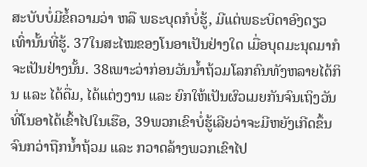ສະບັບບໍ່ມີຂໍ້ຄວາມວ່າ ຫລື ພຣະບຸດກໍບໍ່ຮູ້, ມີແຕ່ພຣະບິດາອົງດຽວເທົ່ານັ້ນທີ່ຮູ້. 37ໃນສະໄໝຂອງໂນອາເປັນຢ່າງໃດ ເມື່ອບຸດມະນຸດມາກໍຈະເປັນຢ່າງນັ້ນ. 38ເພາະວ່າກ່ອນວັນນ້ຳຖ້ວມໂລກຄົນທັງຫລາຍໄດ້ກິນ ແລະ ໄດ້ດື່ມ, ໄດ້ແຕ່ງງານ ແລະ ຍົກໃຫ້ເປັນຜົວເມຍກັນຈົນເຖິງວັນທີ່ໂນອາໄດ້ເຂົ້າໄປໃນເຮືອ, 39ພວກເຂົາບໍ່ຮູ້ເລີຍວ່າຈະມີຫຍັງເກີດຂຶ້ນຈົນກວ່າຖືກນ້ຳຖ້ວມ ແລະ ກວາດລ້າງພວກເຂົາໄປ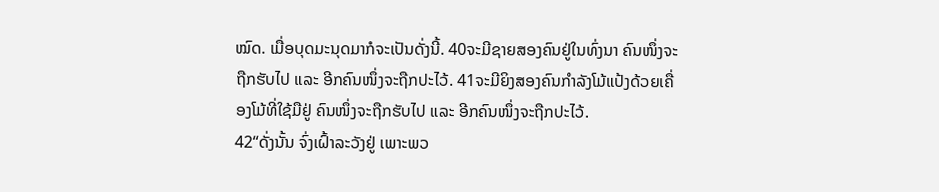ໝົດ. ເມື່ອບຸດມະນຸດມາກໍຈະເປັນດັ່ງນີ້. 40ຈະມີຊາຍສອງຄົນຢູ່ໃນທົ່ງນາ ຄົນໜຶ່ງຈະຖືກຮັບໄປ ແລະ ອີກຄົນໜຶ່ງຈະຖືກປະໄວ້. 41ຈະມີຍິງສອງຄົນກຳລັງໂມ້ແປ້ງດ້ວຍເຄື່ອງໂມ້ທີ່ໃຊ້ມືຢູ່ ຄົນໜຶ່ງຈະຖືກຮັບໄປ ແລະ ອີກຄົນໜຶ່ງຈະຖືກປະໄວ້.
42“ດັ່ງນັ້ນ ຈົ່ງເຝົ້າລະວັງຢູ່ ເພາະພວ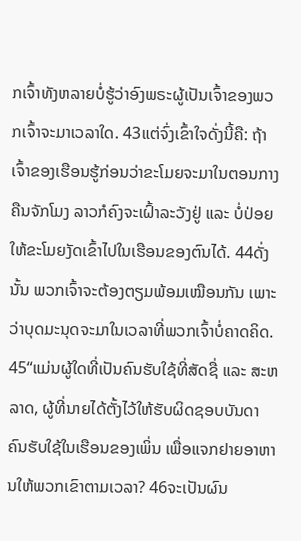ກເຈົ້າທັງຫລາຍບໍ່ຮູ້ວ່າອົງພຣະຜູ້ເປັນເຈົ້າຂອງພວກເຈົ້າຈະມາເວລາໃດ. 43ແຕ່ຈົ່ງເຂົ້າໃຈດັ່ງນີ້ຄື: ຖ້າເຈົ້າຂອງເຮືອນຮູ້ກ່ອນວ່າຂະໂມຍຈະມາໃນຕອນກາງຄືນຈັກໂມງ ລາວກໍຄົງຈະເຝົ້າລະວັງຢູ່ ແລະ ບໍ່ປ່ອຍໃຫ້ຂະໂມຍງັດເຂົ້າໄປໃນເຮືອນຂອງຕົນໄດ້. 44ດັ່ງນັ້ນ ພວກເຈົ້າຈະຕ້ອງຕຽມພ້ອມເໝືອນກັນ ເພາະວ່າບຸດມະນຸດຈະມາໃນເວລາທີ່ພວກເຈົ້າບໍ່ຄາດຄິດ.
45“ແມ່ນຜູ້ໃດທີ່ເປັນຄົນຮັບໃຊ້ທີ່ສັດຊື່ ແລະ ສະຫລາດ, ຜູ້ທີ່ນາຍໄດ້ຕັ້ງໄວ້ໃຫ້ຮັບຜິດຊອບບັນດາຄົນຮັບໃຊ້ໃນເຮືອນຂອງເພິ່ນ ເພື່ອແຈກຢາຍອາຫານໃຫ້ພວກເຂົາຕາມເວລາ? 46ຈະເປັນຜົນ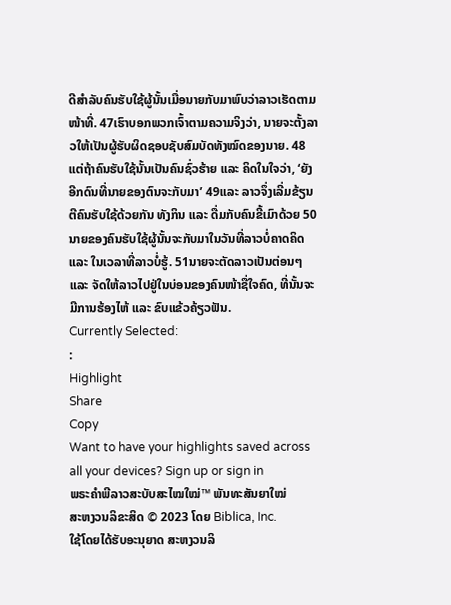ດີສຳລັບຄົນຮັບໃຊ້ຜູ້ນັ້ນເມື່ອນາຍກັບມາພົບວ່າລາວເຮັດຕາມໜ້າທີ່. 47ເຮົາບອກພວກເຈົ້າຕາມຄວາມຈິງວ່າ, ນາຍຈະຕັ້ງລາວໃຫ້ເປັນຜູ້ຮັບຜິດຊອບຊັບສົມບັດທັງໝົດຂອງນາຍ. 48ແຕ່ຖ້າຄົນຮັບໃຊ້ນັ້ນເປັນຄົນຊົ່ວຮ້າຍ ແລະ ຄິດໃນໃຈວ່າ, ‘ຍັງອີກດົນທີ່ນາຍຂອງຕົນຈະກັບມາ’ 49ແລະ ລາວຈຶ່ງເລີ່ມຂ້ຽນຕີຄົນຮັບໃຊ້ດ້ວຍກັນ ທັງກິນ ແລະ ດື່ມກັບຄົນຂີ້ເມົາດ້ວຍ 50ນາຍຂອງຄົນຮັບໃຊ້ຜູ້ນັ້ນຈະກັບມາໃນວັນທີ່ລາວບໍ່ຄາດຄິດ ແລະ ໃນເວລາທີ່ລາວບໍ່ຮູ້. 51ນາຍຈະຕັດລາວເປັນຕ່ອນໆ ແລະ ຈັດໃຫ້ລາວໄປຢູ່ໃນບ່ອນຂອງຄົນໜ້າຊື່ໃຈຄົດ, ທີ່ນັ້ນຈະມີການຮ້ອງໄຫ້ ແລະ ຂົບແຂ້ວຄ້ຽວຟັນ.
Currently Selected:
:
Highlight
Share
Copy
Want to have your highlights saved across all your devices? Sign up or sign in
ພຣະຄຳພີລາວສະບັບສະໄໝໃໝ່™ ພັນທະສັນຍາໃໝ່
ສະຫງວນລິຂະສິດ © 2023 ໂດຍ Biblica, Inc.
ໃຊ້ໂດຍໄດ້ຮັບອະນຸຍາດ ສະຫງວນລິ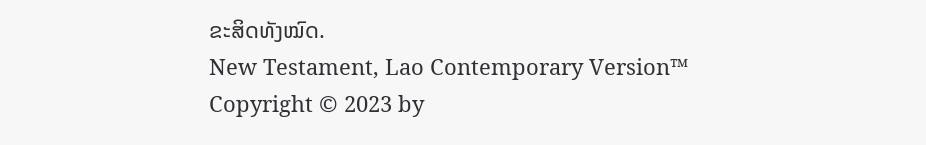ຂະສິດທັງໝົດ.
New Testament, Lao Contemporary Version™
Copyright © 2023 by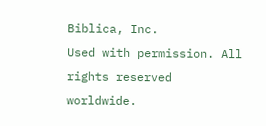Biblica, Inc.
Used with permission. All rights reserved worldwide.